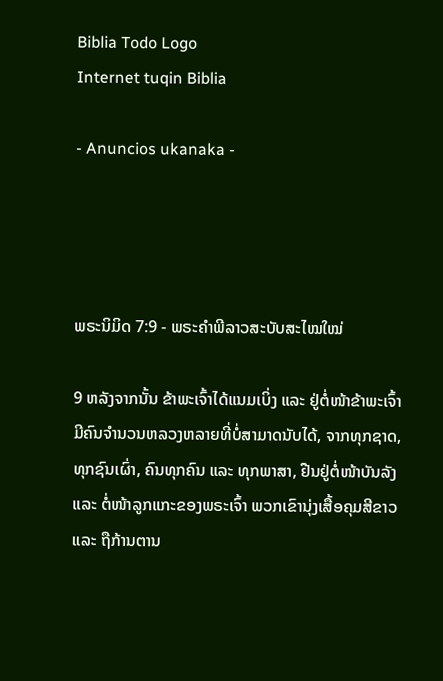Biblia Todo Logo
Internet tuqin Biblia

- Anuncios ukanaka -




ພຣະນິມິດ 7:9 - ພຣະຄຳພີລາວສະບັບສະໄໝໃໝ່

9 ຫລັງຈາກນັ້ນ ຂ້າພະເຈົ້າໄດ້ແນມເບິ່ງ ແລະ ຢູ່ຕໍ່ໜ້າຂ້າພະເຈົ້າມີຄົນຈໍານວນຫລວງຫລາຍທີ່ບໍ່ສາມາດນັບໄດ້, ຈາກທຸກຊາດ, ທຸກຊົນເຜົ່າ, ຄົນທຸກຄົນ ແລະ ທຸກພາສາ, ຢືນຢູ່ຕໍ່ໜ້າບັນລັງ ແລະ ຕໍ່ໜ້າລູກແກະຂອງພຣະເຈົ້າ ພວກເຂົານຸ່ງເສື້ອຄຸມສີຂາວ ແລະ ຖືກ້ານຕານ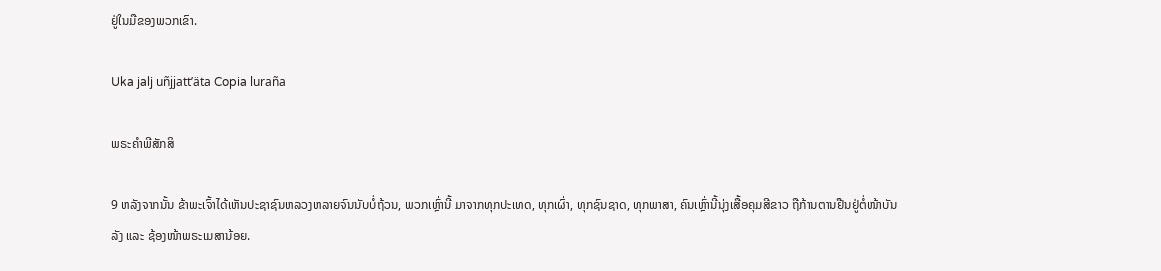ຢູ່ໃນມືຂອງພວກເຂົາ.

Uka jalj uñjjattʼäta Copia luraña

ພຣະຄຳພີສັກສິ

9 ຫລັງຈາກນັ້ນ ຂ້າພະເຈົ້າໄດ້ເຫັນປະຊາຊົນຫລວງຫລາຍຈົນນັບບໍ່ຖ້ວນ, ພວກເຫຼົ່ານີ້ ມາຈາກທຸກປະເທດ, ທຸກເຜົ່າ, ທຸກຊົນຊາດ, ທຸກພາສາ, ຄົນເຫຼົ່ານີ້ນຸ່ງເສື້ອຄຸມສີຂາວ ຖືກ້ານຕານຢືນຢູ່ຕໍ່ໜ້າບັນລັງ ແລະ ຊ້ອງໜ້າພຣະເມສານ້ອຍ.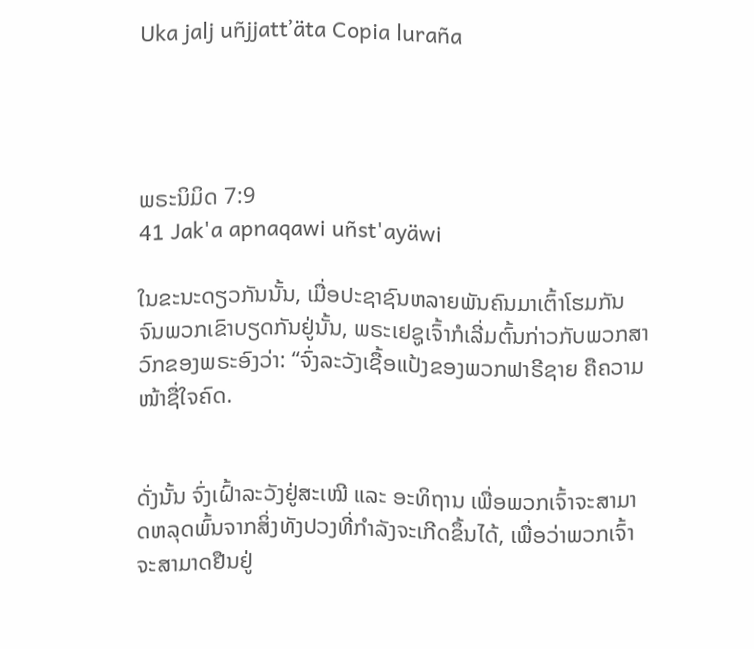Uka jalj uñjjattʼäta Copia luraña




ພຣະນິມິດ 7:9
41 Jak'a apnaqawi uñst'ayäwi

ໃນຂະນະດຽວກັນນັ້ນ, ເມື່ອປະຊາຊົນຫລາຍພັນຄົນມາເຕົ້າໂຮມກັນ ຈົນພວກເຂົາບຽດກັນຢູ່ນັ້ນ, ພຣະເຢຊູເຈົ້າກໍເລີ່ມຕົ້ນກ່າວກັບພວກສາວົກຂອງພຣະອົງວ່າ: “ຈົ່ງລະວັງເຊື້ອແປ້ງຂອງພວກຟາຣີຊາຍ ຄືຄວາມໜ້າຊື່ໃຈຄົດ.


ດັ່ງນັ້ນ ຈົ່ງເຝົ້າລະວັງຢູ່ສະເໝີ ແລະ ອະທິຖານ ເພື່ອພວກເຈົ້າຈະສາມາດຫລຸດພົ້ນຈາກສິ່ງທັງປວງທີ່ກຳລັງຈະເກີດຂຶ້ນໄດ້, ເພື່ອວ່າພວກເຈົ້າຈະສາມາດຢືນຢູ່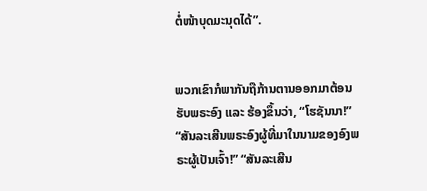ຕໍ່ໜ້າບຸດມະນຸດໄດ້”.


ພວກເຂົາກໍພາກັນຖືກ້ານຕານອອກມາຕ້ອນຮັບພຣະອົງ ແລະ ຮ້ອງຂຶ້ນວ່າ, “ໂຮຊັນນາ!” “ສັນລະເສີນພຣະອົງຜູ້ທີ່ມາໃນນາມຂອງອົງພຣະຜູ້ເປັນເຈົ້າ!” “ສັນລະເສີນ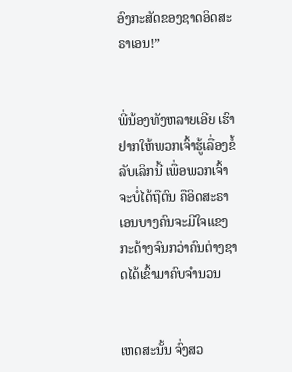ອົງກະສັດຂອງຊາດອິດສະຣາເອນ!”


ພີ່ນ້ອງທັງຫລາຍເອີຍ ເຮົາຢາກໃຫ້ພວກເຈົ້າຮູ້ເລື່ອງຂໍ້ລັບເລິກນີ້ ເພື່ອພວກເຈົ້າຈະບໍ່ໄດ້ຖືຕົນ ຄືອິດສະຣາເອນບາງຄົນຈະມີໃຈແຂງກະດ້າງຈົນກວ່າຄົນຕ່າງຊາດໄດ້ເຂົ້າມາຄົບຈຳນວນ


ເຫດສະນັ້ນ ຈົ່ງສວ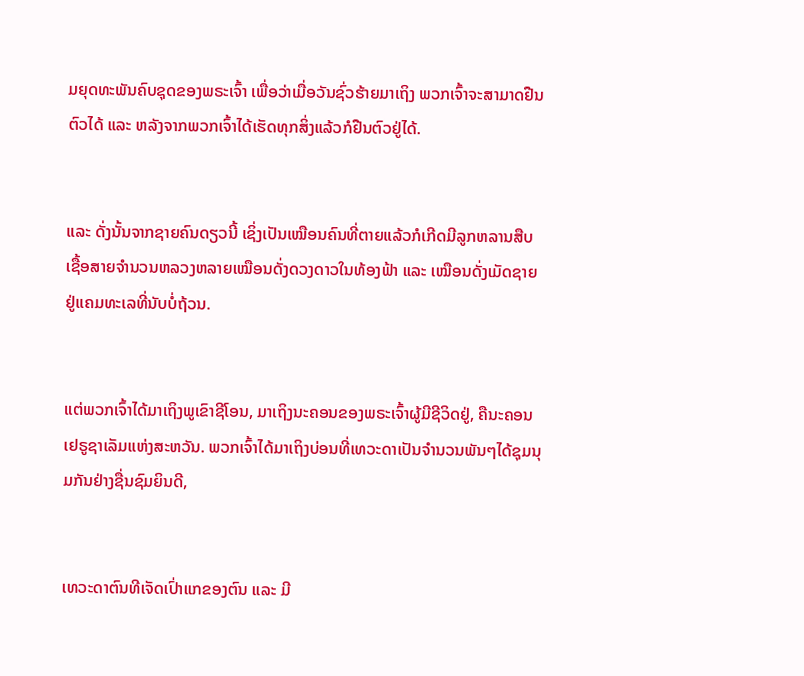ມຍຸດທະພັນຄົບຊຸດຂອງພຣະເຈົ້າ ເພື່ອວ່າເມື່ອວັນຊົ່ວຮ້າຍມາເຖິງ ພວກເຈົ້າຈະສາມາດຢືນຕົວໄດ້ ແລະ ຫລັງຈາກພວກເຈົ້າໄດ້ເຮັດທຸກສິ່ງແລ້ວກໍຢືນຕົວຢູ່ໄດ້.


ແລະ ດັ່ງນັ້ນຈາກຊາຍຄົນດຽວນີ້ ເຊິ່ງເປັນເໝືອນຄົນທີ່ຕາຍແລ້ວກໍເກີດມີລູກຫລານສືບເຊື້ອສາຍຈໍານວນຫລວງຫລາຍເໝືອນດັ່ງດວງດາວໃນທ້ອງຟ້າ ແລະ ເໝືອນດັ່ງເມັດຊາຍຢູ່ແຄມທະເລທີ່ນັບບໍ່ຖ້ວນ.


ແຕ່ພວກເຈົ້າໄດ້ມາເຖິງພູເຂົາຊີໂອນ, ມາເຖິງນະຄອນຂອງພຣະເຈົ້າຜູ້ມີຊີວິດຢູ່, ຄືນະຄອນເຢຣູຊາເລັມແຫ່ງສະຫວັນ. ພວກເຈົ້າໄດ້ມາເຖິງບ່ອນທີ່ເທວະດາເປັນຈໍານວນພັນໆໄດ້ຊຸມນຸມກັນຢ່າງຊື່ນຊົມຍິນດີ,


ເທວະດາຕົນທີເຈັດເປົ່າແກຂອງຕົນ ແລະ ມີ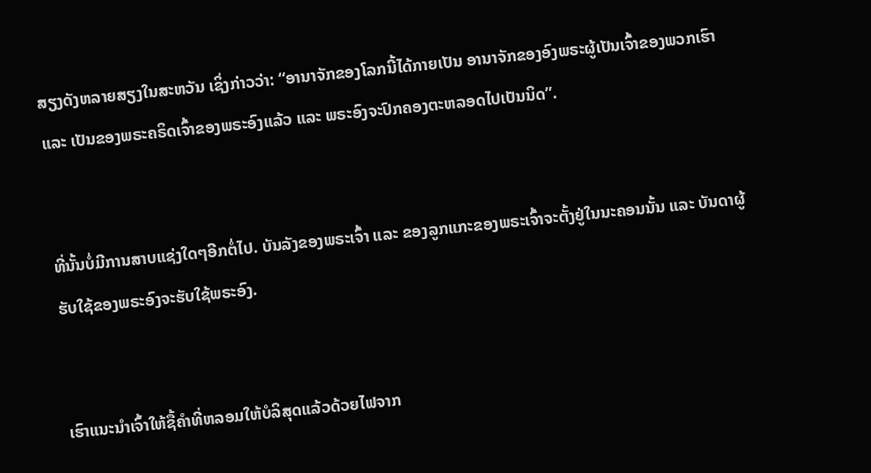ສຽງດັງຫລາຍສຽງໃນສະຫວັນ ເຊິ່ງກ່າວວ່າ: “ອານາຈັກຂອງໂລກນີ້ໄດ້ກາຍເປັນ ອານາຈັກຂອງອົງພຣະຜູ້ເປັນເຈົ້າຂອງພວກເຮົາ ແລະ ເປັນຂອງພຣະຄຣິດເຈົ້າຂອງພຣະອົງແລ້ວ ແລະ ພຣະອົງຈະປົກຄອງຕະຫລອດໄປເປັນນິດ”.


ທີ່ນັ້ນບໍ່ມີການສາບແຊ່ງໃດໆອີກຕໍ່ໄປ. ບັນລັງຂອງພຣະເຈົ້າ ແລະ ຂອງລູກແກະຂອງພຣະເຈົ້າຈະຕັ້ງຢູ່ໃນນະຄອນນັ້ນ ແລະ ບັນດາຜູ້ຮັບໃຊ້ຂອງພຣະອົງຈະຮັບໃຊ້ພຣະອົງ.


ເຮົາແນະນຳເຈົ້າໃຫ້ຊື້ຄຳທີ່ຫລອມໃຫ້ບໍລິສຸດແລ້ວດ້ວຍໄຟຈາກ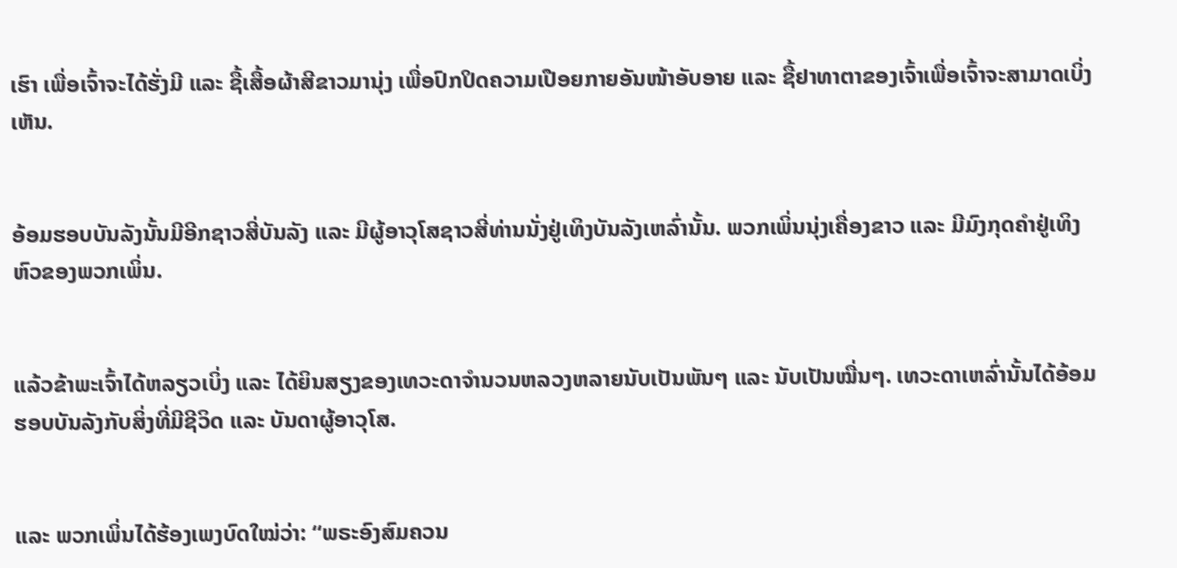ເຮົາ ເພື່ອເຈົ້າຈະໄດ້ຮັ່ງມີ ແລະ ຊື້ເສື້ອຜ້າສີຂາວມານຸ່ງ ເພື່ອປົກປິດຄວາມເປືອຍກາຍອັນໜ້າອັບອາຍ ແລະ ຊື້ຢາທາຕາຂອງເຈົ້າເພື່ອເຈົ້າຈະສາມາດເບິ່ງເຫັນ.


ອ້ອມຮອບບັນລັງນັ້ນມີອີກຊາວສີ່ບັນລັງ ແລະ ມີຜູ້ອາວຸໂສຊາວສີ່ທ່ານນັ່ງຢູ່ເທິງບັນລັງເຫລົ່ານັ້ນ. ພວກເພິ່ນນຸ່ງເຄື່ອງຂາວ ແລະ ມີມົງກຸດຄຳຢູ່ເທິງຫົວຂອງພວກເພິ່ນ.


ແລ້ວຂ້າພະເຈົ້າໄດ້ຫລຽວເບິ່ງ ແລະ ໄດ້ຍິນສຽງຂອງເທວະດາຈໍານວນຫລວງຫລາຍນັບເປັນພັນໆ ແລະ ນັບເປັນໝື່ນໆ. ເທວະດາເຫລົ່ານັ້ນໄດ້ອ້ອມຮອບບັນລັງກັບສິ່ງທີ່ມີຊີວິດ ແລະ ບັນດາຜູ້ອາວຸໂສ.


ແລະ ພວກເພິ່ນໄດ້ຮ້ອງເພງບົດໃໝ່ວ່າ: “ພຣະອົງສົມຄວນ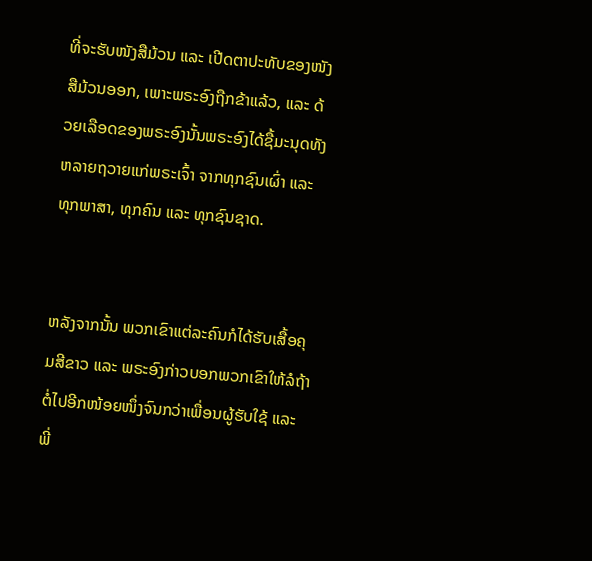ທີ່ຈະຮັບໜັງສືມ້ວນ ແລະ ເປີດຕາປະທັບຂອງໜັງສືມ້ວນອອກ, ເພາະພຣະອົງຖືກຂ້າແລ້ວ, ແລະ ດ້ວຍເລືອດຂອງພຣະອົງນັ້ນພຣະອົງໄດ້ຊື້ມະນຸດທັງຫລາຍຖວາຍແກ່ພຣະເຈົ້າ ຈາກທຸກຊົນເຜົ່າ ແລະ ທຸກພາສາ, ທຸກຄົນ ແລະ ທຸກຊົນຊາດ.


ຫລັງຈາກນັ້ນ ພວກເຂົາແຕ່ລະຄົນກໍໄດ້ຮັບເສື້ອຄຸມສີຂາວ ແລະ ພຣະອົງກ່າວບອກພວກເຂົາໃຫ້ລໍຖ້າຕໍ່ໄປອີກໜ້ອຍໜຶ່ງຈົນກວ່າເພື່ອນຜູ້ຮັບໃຊ້ ແລະ ພີ່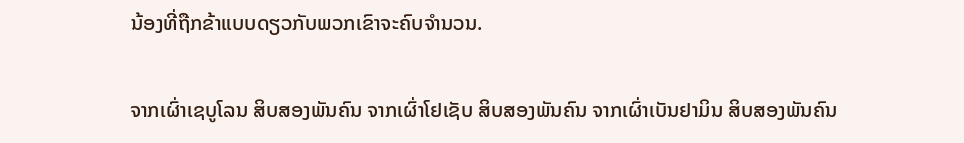ນ້ອງທີ່ຖືກຂ້າແບບດຽວກັບພວກເຂົາຈະຄົບຈຳນວນ.


ຈາກເຜົ່າເຊບູໂລນ ສິບສອງພັນຄົນ ຈາກເຜົ່າໂຢເຊັບ ສິບສອງພັນຄົນ ຈາກເຜົ່າເບັນຢາມິນ ສິບສອງພັນຄົນ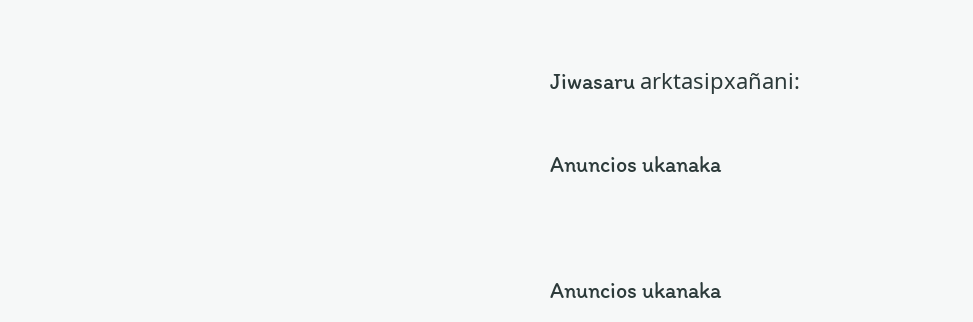Jiwasaru arktasipxañani:

Anuncios ukanaka


Anuncios ukanaka